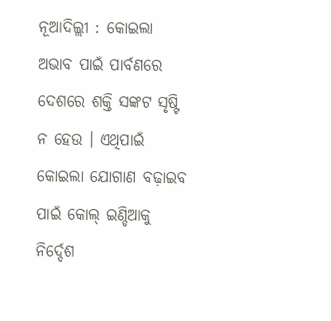ନୂଆଦିଲ୍ଲୀ : କୋଇଲା ଅଭାବ ପାଇଁ ପାର୍ବଣରେ ଦେଶରେ ଶକ୍ତି ସଙ୍କଟ ସୃଷ୍ଟି ନ ହେଉ । ଏଥିପାଇଁ କୋଇଲା ଯୋଗାଣ ବଢ଼ାଇବ ପାଇଁ କୋଲ୍ ଇଣ୍ଡିଆକୁ ନିର୍ଦ୍ଦେଶ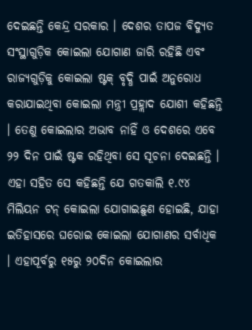ଦେଇଛନ୍ତି କେନ୍ଦ୍ର ସରକାର । ଦେଶର ତାପଜ ବିଦ୍ୟୁତ ସଂସ୍ଥାଗୁଡ଼ିକ କୋଇଲା ଯୋଗାଣ ଜାରି ରହିଛି ଏବଂ ରାଜ୍ୟଗୁଡ଼ିକୁ କୋଇଲା ଷ୍ଟକ୍ ବୃଦ୍ଧି ପାଇଁ ଅନୁରୋଧ କରାଯାଇଥିବା କୋଇଲା ମନ୍ତ୍ରୀ ପ୍ରହ୍ଲାଦ ଯୋଶୀ କହିଛନ୍ତି । ତେଣୁ କୋଇଲାର ଅଭାବ ନାହିଁ ଓ ଦେଶରେ ଏବେ ୨୨ ଦିନ ପାଇଁ ଷ୍ଟକ ରହିଥିବା ସେ ସୂଚନା ଦେଇଛନ୍ତି ।
ଏହା ସହିତ ସେ କହିଛନ୍ତି ଯେ ଗତକାଲି ୧.୯୪ ମିଲିୟନ ଟନ୍ କୋଇଲା ଯୋଗାଇଛୁଣ ହୋଇଛି, ଯାହା ଇତିହାସରେ ଘରୋଇ କୋଇଲା ଯୋଗାଣର ସର୍ବାଧିକ । ଏହାପୂର୍ବରୁ ୧୫ରୁ ୨୦ଦିନ କୋଇଲାର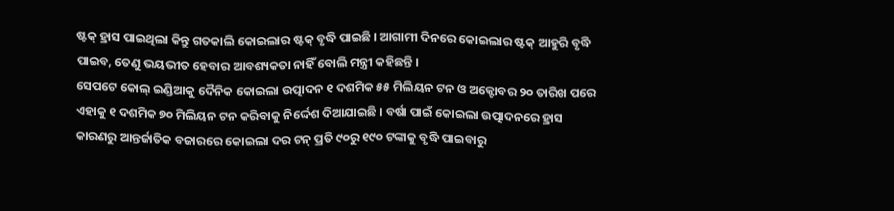ଷ୍ଟକ୍ ହ୍ରାସ ପାଇଥିଲା କିନ୍ତୁ ଗତକାଲି କୋଇଲାର ଷ୍ଟକ୍ ବୃଦ୍ଧି ପାଇଛି । ଆଗାମୀ ଦିନରେ କୋଇଲାର ଷ୍ଟକ୍ ଆହୁରି ବୃଦ୍ଧି ପାଇବ, ତେଣୁ ଭୟଭୀତ ହେବାର ଆବଶ୍ୟକତା ନାହିଁ ବୋଲି ମନ୍ତ୍ରୀ କହିଛନ୍ତି ।
ସେପଟେ କୋଲ୍ ଇଣ୍ଡିଆକୁ ଦୈନିକ କୋଇଲା ଉତ୍ପାଦନ ୧ ଦଶମିକ ୫୫ ମିଲିୟନ ଟନ ଓ ଅକ୍ଟୋବର ୨୦ ତାରିଖ ପରେ ଏହାକୁ ୧ ଦଶମିକ ୭୦ ମିଲିୟନ ଟନ କରିବାକୁ ନିର୍ଦ୍ଦେଶ ଦିଆଯାଇଛି । ବର୍ଷା ପାଇଁ କୋଇଲା ଉତ୍ପାଦନରେ ହ୍ରାସ କାରଣରୁ ଆନ୍ତର୍ଜାତିକ ବଜାରରେ କୋଇଲା ଦର ଟନ୍ ପ୍ରତି ୯୦ରୁ ୧୯୦ ଟଙ୍କାକୁ ବୃଦ୍ଧି ପାଇବାରୁ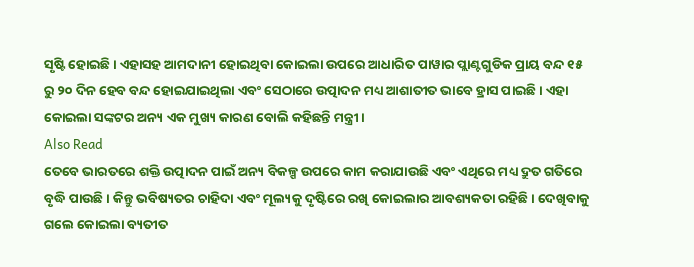ସୃଷ୍ଟି ହୋଇଛି । ଏହାସହ ଆମଦାନୀ ହୋଇଥିବା କୋଇଲା ଉପରେ ଆଧାରିତ ପାୱାର ପ୍ଲାଣ୍ଟଗୁଡିକ ପ୍ରାୟ ବନ୍ଦ ୧୫ ରୁ ୨୦ ଦିନ ହେବ ବନ୍ଦ ହୋଇଯାଇଥିଲା ଏବଂ ସେଠାରେ ଉତ୍ପାଦନ ମଧ୍ୟ ଆଶାତୀତ ଭାବେ ହ୍ରାସ ପାଇଛି । ଏହା କୋଇଲା ସଙ୍କଟର ଅନ୍ୟ ଏକ ମୁଖ୍ୟ କାରଣ ବୋଲି କହିଛନ୍ତି ମନ୍ତ୍ରୀ ।
Also Read
ତେବେ ଭାରତରେ ଶକ୍ତି ଉତ୍ପାଦନ ପାଇଁ ଅନ୍ୟ ବିକଳ୍ପ ଉପରେ କାମ କରାଯାଉଛି ଏବଂ ଏଥିରେ ମଧ୍ୟ ଦ୍ରୁତ ଗତିରେ ବୃଦ୍ଧି ପାଉଛି। କିନ୍ତୁ ଭବିଷ୍ୟତର ଚାହିଦା ଏବଂ ମୂଲ୍ୟକୁ ଦୃଷ୍ଟିରେ ରଖି କୋଇଲାର ଆବଶ୍ୟକତା ରହିଛି। ଦେଖିବାକୁ ଗଲେ କୋଇଲା ବ୍ୟତୀତ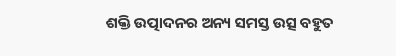ଶକ୍ତି ଉତ୍ପାଦନର ଅନ୍ୟ ସମସ୍ତ ଉତ୍ସ ବହୁତ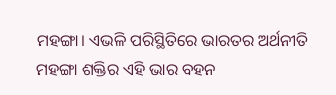ମହଙ୍ଗା। ଏଭଳି ପରିସ୍ଥିତିରେ ଭାରତର ଅର୍ଥନୀତି ମହଙ୍ଗା ଶକ୍ତିର ଏହି ଭାର ବହନ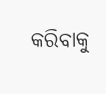କରିବାକୁ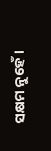ସକ୍ଷମ ନୁହେଁ।